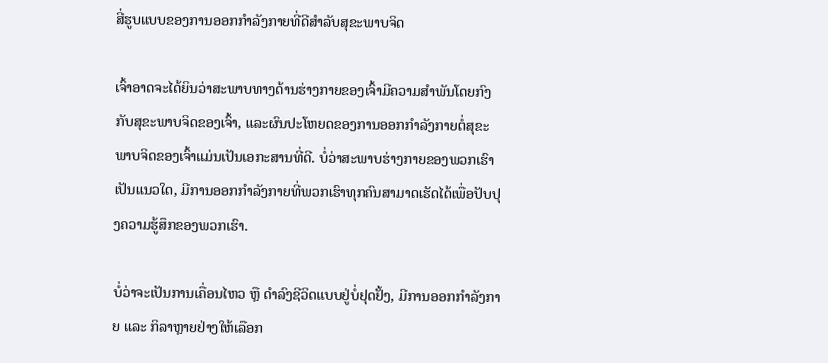ສີ່ຮູບແບບຂອງການອອກກໍາລັງກາຍທີ່ດີສໍາລັບສຸຂະພາບຈິດ

ເຈົ້າອາດຈະໄດ້ຍິນວ່າສະພາບທາງດ້ານຮ່າງກາຍຂອງເຈົ້າມີຄວາມສໍາພັນໂດຍກົງກັບສຸຂະພາບຈິດຂອງເຈົ້າ, ແລະຜົນປະໂຫຍດຂອງການອອກກໍາລັງກາຍຕໍ່ສຸຂະພາບຈິດຂອງເຈົ້າແມ່ນເປັນເອກະສານທີ່ດີ. ບໍ່ວ່າສະພາບຮ່າງກາຍຂອງພວກເຮົາເປັນແນວໃດ, ມີການອອກກໍາລັງກາຍທີ່ພວກເຮົາທຸກຄົນສາມາດເຮັດໄດ້ເພື່ອປັບປຸງຄວາມຮູ້ສຶກຂອງພວກເຮົາ.

ບໍ່ວ່າຈະເປັນການເຄື່ອນໄຫວ ຫຼື ດຳລົງຊີວິດແບບຢູ່ບໍ່ຢຸດຢັ້ງ, ມີການອອກກຳລັງກາຍ ແລະ ກິລາຫຼາຍຢ່າງໃຫ້ເລືອກ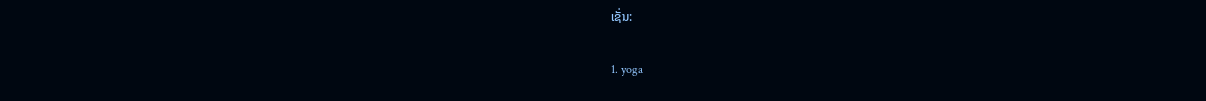ເຊັ່ນ:

1. yoga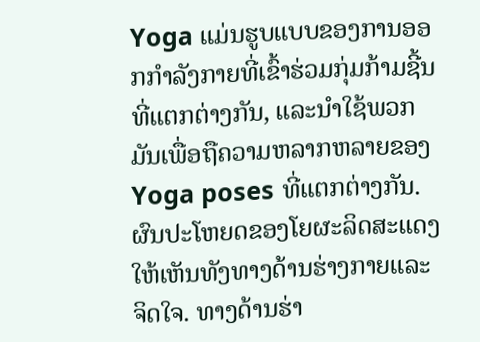Yoga ແມ່ນຮູບແບບຂອງການອອກກໍາລັງກາຍທີ່ເຂົ້າຮ່ວມກຸ່ມກ້າມຊີ້ນທີ່ແຕກຕ່າງກັນ, ແລະນໍາໃຊ້ພວກມັນເພື່ອຖືຄວາມຫລາກຫລາຍຂອງ Yoga poses ທີ່ແຕກຕ່າງກັນ. ຜົນປະໂຫຍດຂອງໂຍຜະລິດສະແດງໃຫ້ເຫັນທັງທາງດ້ານຮ່າງກາຍແລະຈິດໃຈ. ທາງດ້ານຮ່າ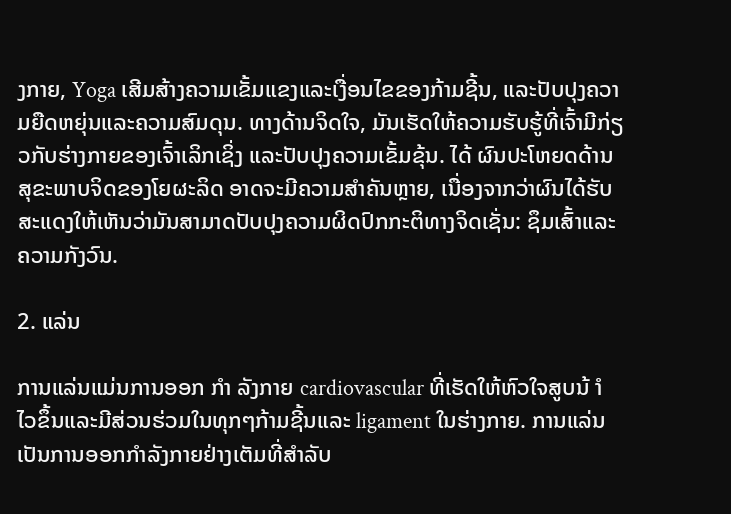ງກາຍ, Yoga ເສີມສ້າງຄວາມເຂັ້ມແຂງແລະເງື່ອນໄຂຂອງກ້າມຊີ້ນ, ແລະປັບປຸງຄວາມຍືດຫຍຸ່ນແລະຄວາມສົມດຸນ. ທາງດ້ານຈິດໃຈ, ມັນເຮັດໃຫ້ຄວາມຮັບຮູ້ທີ່ເຈົ້າມີກ່ຽວກັບຮ່າງກາຍຂອງເຈົ້າເລິກເຊິ່ງ ແລະປັບປຸງຄວາມເຂັ້ມຂຸ້ນ. ໄດ້ ຜົນປະໂຫຍດດ້ານສຸຂະພາບຈິດຂອງໂຍຜະລິດ ອາດຈະມີຄວາມສໍາຄັນຫຼາຍ, ເນື່ອງຈາກວ່າຜົນໄດ້ຮັບສະແດງໃຫ້ເຫັນວ່າມັນສາມາດປັບປຸງຄວາມຜິດປົກກະຕິທາງຈິດເຊັ່ນ: ຊຶມເສົ້າແລະຄວາມກັງວົນ.

2. ແລ່ນ

ການແລ່ນແມ່ນການອອກ ກຳ ລັງກາຍ cardiovascular ທີ່ເຮັດໃຫ້ຫົວໃຈສູບນ້ ຳ ໄວຂຶ້ນແລະມີສ່ວນຮ່ວມໃນທຸກໆກ້າມຊີ້ນແລະ ligament ໃນຮ່າງກາຍ. ການແລ່ນເປັນການອອກກໍາລັງກາຍຢ່າງເຕັມທີ່ສໍາລັບ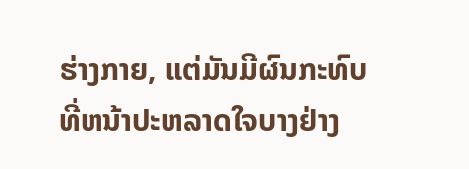ຮ່າງກາຍ, ແຕ່ມັນມີຜົນກະທົບທີ່ຫນ້າປະຫລາດໃຈບາງຢ່າງ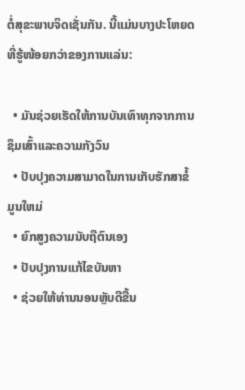ຕໍ່ສຸຂະພາບຈິດເຊັ່ນກັນ. ນີ້ແມ່ນບາງປະໂຫຍດທີ່ຮູ້ໜ້ອຍກວ່າຂອງການແລ່ນ:

  • ມັນຊ່ວຍເຮັດໃຫ້ການບັນເທົາທຸກຈາກການຊຶມເສົ້າແລະຄວາມກັງວົນ
  • ປັບປຸງຄວາມສາມາດໃນການເກັບຮັກສາຂໍ້ມູນໃຫມ່
  • ຍົກສູງຄວາມນັບຖືຕົນເອງ
  • ປັບປຸງການແກ້ໄຂບັນຫາ
  • ຊ່ວຍໃຫ້ທ່ານນອນຫຼັບດີຂື້ນ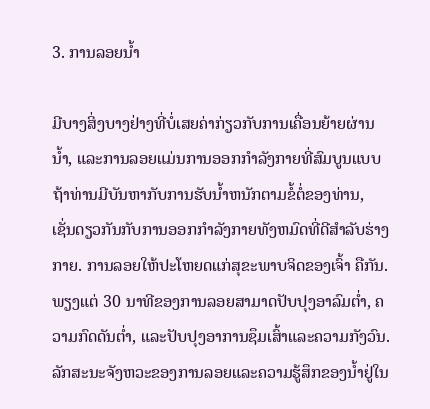3. ການລອຍນໍ້າ

ມີບາງສິ່ງບາງຢ່າງທີ່ບໍ່ເສຍຄ່າກ່ຽວກັບການເຄື່ອນຍ້າຍຜ່ານນ້ຳ, ແລະການລອຍແມ່ນການອອກກໍາລັງກາຍທີ່ສົມບູນແບບຖ້າທ່ານມີບັນຫາກັບການຮັບນ້ຳຫນັກຕາມຂໍ້ຕໍ່ຂອງທ່ານ, ເຊັ່ນດຽວກັນກັບການອອກກໍາລັງກາຍທັງຫມົດທີ່ດີສໍາລັບຮ່າງກາຍ. ການລອຍໃຫ້ປະໂຫຍດແກ່ສຸຂະພາບຈິດຂອງເຈົ້າ ຄືກັນ. ພຽງແຕ່ 30 ນາທີຂອງການລອຍສາມາດປັບປຸງອາລົມຕ່ຳ, ຄວາມກົດດັນຕ່ຳ, ແລະປັບປຸງອາການຊຶມເສົ້າແລະຄວາມກັງວົນ. ລັກສະນະຈັງຫວະຂອງການລອຍແລະຄວາມຮູ້ສຶກຂອງນ້ຳຢູ່ໃນ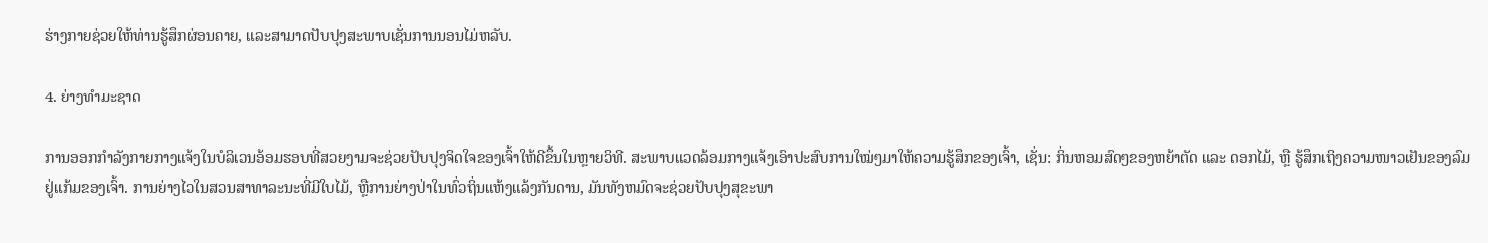ຮ່າງກາຍຊ່ວຍໃຫ້ທ່ານຮູ້ສຶກຜ່ອນຄາຍ, ແລະສາມາດປັບປຸງສະພາບເຊັ່ນການນອນໄມ່ຫລັບ.

4. ຍ່າງທໍາມະຊາດ

ການອອກກຳລັງກາຍກາງແຈ້ງໃນບໍລິເວນອ້ອມຮອບທີ່ສວຍງາມຈະຊ່ວຍປັບປຸງຈິດໃຈຂອງເຈົ້າໃຫ້ດີຂຶ້ນໃນຫຼາຍວິທີ. ສະພາບແວດລ້ອມກາງແຈ້ງເອົາປະສົບການໃໝ່ໆມາໃຫ້ຄວາມຮູ້ສຶກຂອງເຈົ້າ, ເຊັ່ນ: ກິ່ນຫອມສົດໆຂອງຫຍ້າຕັດ ແລະ ດອກໄມ້, ຫຼື ຮູ້ສຶກເຖິງຄວາມໜາວເຢັນຂອງລົມຢູ່ແກ້ມຂອງເຈົ້າ. ການຍ່າງໄວໃນສວນສາທາລະນະທີ່ມີໃບໄມ້, ຫຼືການຍ່າງປ່າໃນທົ່ວຖິ່ນແຫ້ງແລ້ງກັນດານ, ມັນທັງຫມົດຈະຊ່ວຍປັບປຸງສຸຂະພາ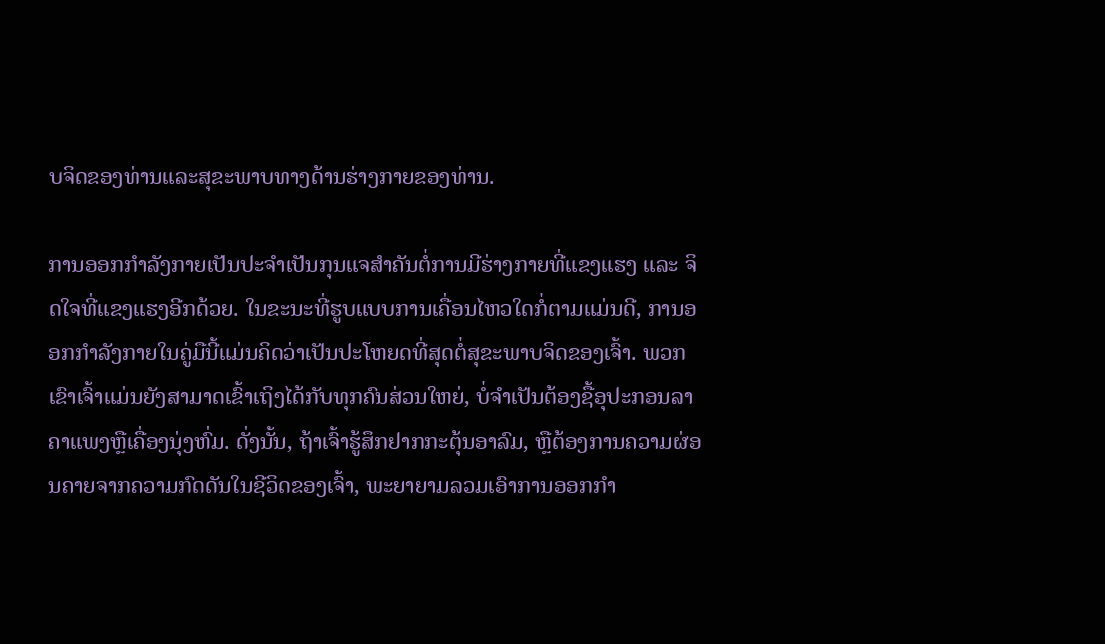ບຈິດຂອງທ່ານແລະສຸຂະພາບທາງດ້ານຮ່າງກາຍຂອງທ່ານ.

ການອອກກຳລັງກາຍເປັນປະຈຳເປັນກຸນແຈສຳຄັນຕໍ່ການມີຮ່າງກາຍທີ່ແຂງແຮງ ແລະ ຈິດໃຈທີ່ແຂງແຮງອີກດ້ວຍ. ໃນຂະນະທີ່ຮູບແບບການເຄື່ອນໄຫວໃດກໍ່ຕາມແມ່ນດີ, ການອອກກໍາລັງກາຍໃນຄູ່ມືນີ້ແມ່ນຄິດວ່າເປັນປະໂຫຍດທີ່ສຸດຕໍ່ສຸຂະພາບຈິດຂອງເຈົ້າ. ພວກເຂົາເຈົ້າແມ່ນຍັງສາມາດເຂົ້າເຖິງໄດ້ກັບທຸກຄົນສ່ວນໃຫຍ່, ບໍ່ຈໍາເປັນຕ້ອງຊື້ອຸປະກອນລາຄາແພງຫຼືເຄື່ອງນຸ່ງຫົ່ມ. ດັ່ງນັ້ນ, ຖ້າເຈົ້າຮູ້ສຶກຢາກກະຕຸ້ນອາລົມ, ຫຼືຕ້ອງການຄວາມຜ່ອນຄາຍຈາກຄວາມກົດດັນໃນຊີວິດຂອງເຈົ້າ, ພະຍາຍາມລວມເອົາການອອກກໍາ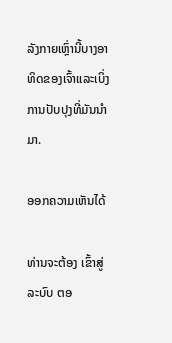ລັງກາຍເຫຼົ່ານີ້ບາງອາທິດຂອງເຈົ້າແລະເບິ່ງການປັບປຸງທີ່ມັນນໍາມາ.

ອອກຄວາມເຫັນໄດ້

ທ່ານຈະຕ້ອງ ເຂົ້າສູ່ລະບົບ ຕອ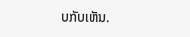ບກັບເຫັນ.